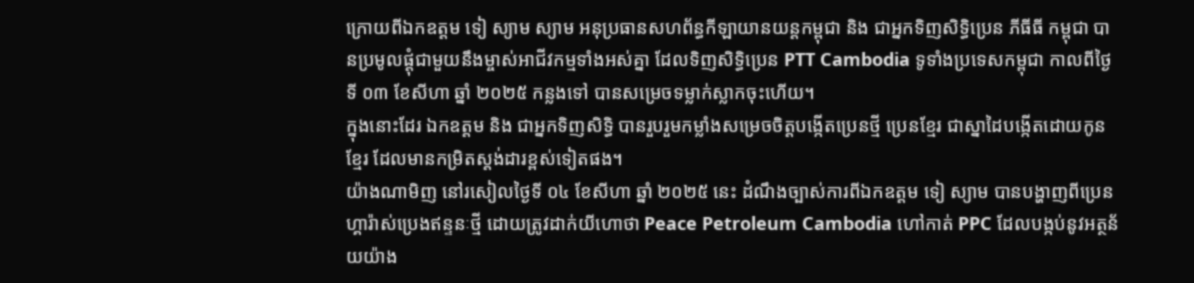ក្រោយពីឯកឧត្តម ទៀ ស្យាម ស្យាម អនុប្រធានសហព័ន្ធកីឡាយានយន្តកម្ពុជា និង ជាអ្នកទិញសិទ្ធិប្រេន ភីធីធី កម្ពុជា បានប្រមូលផ្តុំជាមួយនឹងម្ចាស់អាជីវកម្មទាំងអស់គ្នា ដែលទិញសិទ្ធិប្រេន PTT Cambodia ទូទាំងប្រទេសកម្ពុជា កាលពីថ្ងៃទី ០៣ ខែសីហា ឆ្នាំ ២០២៥ កន្លងទៅ បានសម្រេចទម្លាក់ស្លាកចុះហើយ។
ក្នុងនោះដែរ ឯកឧត្តម និង ជាអ្នកទិញសិទ្ធិ បានរួបរួមកម្លាំងសម្រេចចិត្តបង្កើតប្រេនថ្មី ប្រេនខ្មែរ ជាស្នាដៃបង្កើតដោយកូនខ្មែរ ដែលមានកម្រិតស្តង់ដារខ្ពស់ទៀតផង។
យ៉ាងណាមិញ នៅរសៀលថ្ងៃទី ០៤ ខែសីហា ឆ្នាំ ២០២៥ នេះ ដំណឹងច្បាស់ការពីឯកឧត្តម ទៀ ស្យាម បានបង្ហាញពីប្រេនហ្គារ៉ាស់ប្រេងឥន្ទនៈថ្មី ដោយត្រូវដាក់យីហោថា Peace Petroleum Cambodia ហៅកាត់ PPC ដែលបង្កប់នូវអត្ថន័យយ៉ាង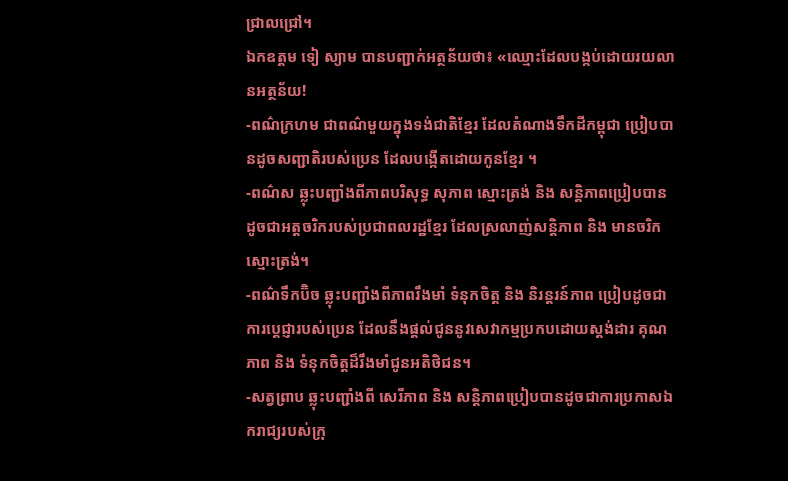ជ្រាលជ្រៅ។
ឯកឧត្តម ទៀ ស្យាម បានបញ្ជាក់អត្ថន័យថា៖ «ឈ្មោះដែលបង្កប់ដោយរយលានអត្ថន័យ!
-ពណ៌ក្រហម ជាពណ៌មួយក្នុងទង់ជាតិខ្មែរ ដែលតំណាងទឹកដីកម្ពុជា ប្រៀបបានដូចសញ្ជាតិរបស់ប្រេន ដែលបង្កើតដោយកូនខ្មែរ ។
-ពណ៌ស ឆ្លុះបញ្ជាំងពីភាពបរិសុទ្ធ សុភាព ស្មោះត្រង់ និង សន្តិភាពប្រៀបបានដូចជាអត្តចរិករបស់ប្រជាពលរដ្ឋខ្មែរ ដែលស្រលាញ់សន្តិភាព និង មានចរិកស្មោះត្រង់។
-ពណ៌ទឹកប៊ិច ឆ្លុះបញ្ជាំងពីភាពរឹងមាំ ទំនុកចិត្ត និង និរន្តរន៍ភាព ប្រៀបដូចជាការប្តេជ្ញារបស់ប្រេន ដែលនឹងផ្តល់ជូននូវសេវាកម្មប្រកបដោយស្តង់ដារ គុណភាព និង ទំនុកចិត្តដ៏រឹងមាំជូនអតិថិជន។
-សត្វព្រាប ឆ្លុះបញ្ជាំងពី សេរីភាព និង សន្តិភាពប្រៀបបានដូចជាការប្រកាសឯករាជ្យរបស់ក្រុ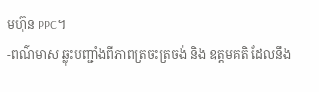មហ៊ុន PPC។
-ពណ៌មាស ឆ្លុះបញ្ជាំងពីភាពត្រចះត្រចង់ និង ឧត្តមគតិ ដែលនឹង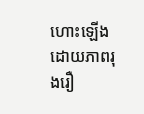ហោះឡើងដោយភាពរុងរឿ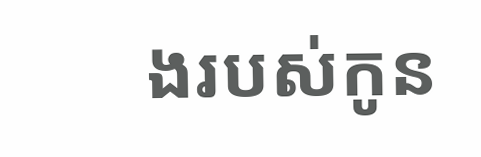ងរបស់កូន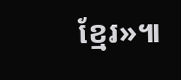ខ្មែរ»៕